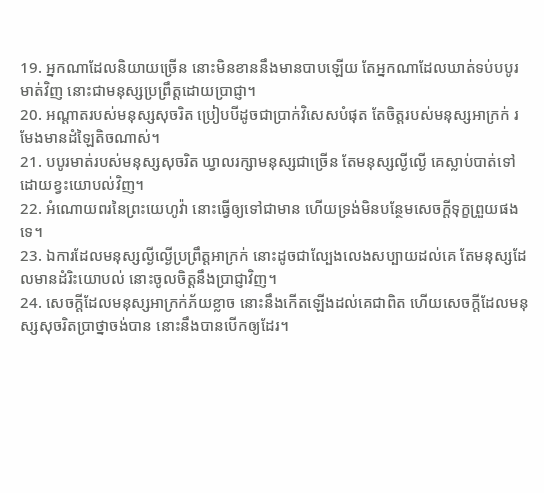19. អ្នកណាដែលនិយាយច្រើន នោះមិនខាននឹងមានបាបឡើយ តែអ្នកណាដែលឃាត់ទប់បបូរមាត់វិញ នោះជាមនុស្សប្រព្រឹត្តដោយប្រាជ្ញា។
20. អណ្តាតរបស់មនុស្សសុចរិត ប្រៀបបីដូចជាប្រាក់វិសេសបំផុត តែចិត្តរបស់មនុស្សអាក្រក់ រមែងមានដំឡៃតិចណាស់។
21. បបូរមាត់របស់មនុស្សសុចរិត ឃ្វាលរក្សាមនុស្សជាច្រើន តែមនុស្សល្ងីល្ងើ គេស្លាប់បាត់ទៅ ដោយខ្វះយោបល់វិញ។
22. អំណោយពរនៃព្រះយេហូវ៉ា នោះធ្វើឲ្យទៅជាមាន ហើយទ្រង់មិនបន្ថែមសេចក្តីទុក្ខព្រួយផងទេ។
23. ឯការដែលមនុស្សល្ងីល្ងើប្រព្រឹត្តអាក្រក់ នោះដូចជាល្បែងលេងសប្បាយដល់គេ តែមនុស្សដែលមានដំរិះយោបល់ នោះចូលចិត្តនឹងប្រាជ្ញាវិញ។
24. សេចក្តីដែលមនុស្សអាក្រក់ភ័យខ្លាច នោះនឹងកើតឡើងដល់គេជាពិត ហើយសេចក្តីដែលមនុស្សសុចរិតប្រាថ្នាចង់បាន នោះនឹងបានបើកឲ្យដែរ។